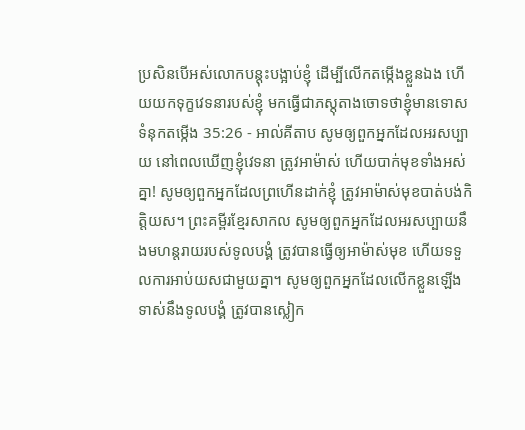ប្រសិនបើអស់លោកបន្តុះបង្អាប់ខ្ញុំ ដើម្បីលើកតម្កើងខ្លួនឯង ហើយយកទុក្ខវេទនារបស់ខ្ញុំ មកធ្វើជាភស្ដុតាងចោទថាខ្ញុំមានទោស
ទំនុកតម្កើង 35:26 - អាល់គីតាប សូមឲ្យពួកអ្នកដែលអរសប្បាយ នៅពេលឃើញខ្ញុំវេទនា ត្រូវអាម៉ាស់ ហើយបាក់មុខទាំងអស់គ្នា! សូមឲ្យពួកអ្នកដែលព្រហើនដាក់ខ្ញុំ ត្រូវអាម៉ាស់មុខបាត់បង់កិត្តិយស។ ព្រះគម្ពីរខ្មែរសាកល សូមឲ្យពួកអ្នកដែលអរសប្បាយនឹងមហន្តរាយរបស់ទូលបង្គំ ត្រូវបានធ្វើឲ្យអាម៉ាស់មុខ ហើយទទួលការអាប់យសជាមួយគ្នា។ សូមឲ្យពួកអ្នកដែលលើកខ្លួនឡើងទាស់នឹងទូលបង្គំ ត្រូវបានស្លៀក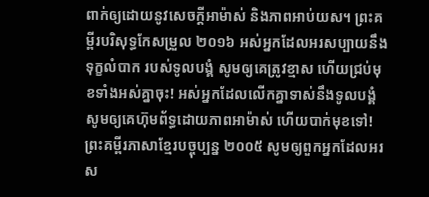ពាក់ឲ្យដោយនូវសេចក្ដីអាម៉ាស់ និងភាពអាប់យស។ ព្រះគម្ពីរបរិសុទ្ធកែសម្រួល ២០១៦ អស់អ្នកដែលអរសប្បាយនឹងទុក្ខលំបាក របស់ទូលបង្គំ សូមឲ្យគេត្រូវខ្មាស ហើយជ្រប់មុខទាំងអស់គ្នាចុះ! អស់អ្នកដែលលើកគ្នាទាស់នឹងទូលបង្គំ សូមឲ្យគេហ៊ុមព័ទ្ធដោយភាពអាម៉ាស់ ហើយបាក់មុខទៅ! ព្រះគម្ពីរភាសាខ្មែរបច្ចុប្បន្ន ២០០៥ សូមឲ្យពួកអ្នកដែលអរស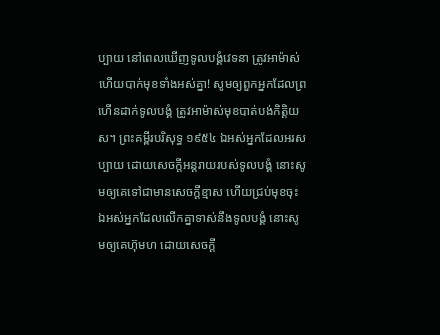ប្បាយ នៅពេលឃើញទូលបង្គំវេទនា ត្រូវអាម៉ាស់ ហើយបាក់មុខទាំងអស់គ្នា! សូមឲ្យពួកអ្នកដែលព្រហើនដាក់ទូលបង្គំ ត្រូវអាម៉ាស់មុខបាត់បង់កិត្តិយស។ ព្រះគម្ពីរបរិសុទ្ធ ១៩៥៤ ឯអស់អ្នកដែលអរសប្បាយ ដោយសេចក្ដីអន្តរាយរបស់ទូលបង្គំ នោះសូមឲ្យគេទៅជាមានសេចក្ដីខ្មាស ហើយជ្រប់មុខចុះ ឯអស់អ្នកដែលលើកគ្នាទាស់នឹងទូលបង្គំ នោះសូមឲ្យគេហ៊ុមហ ដោយសេចក្ដី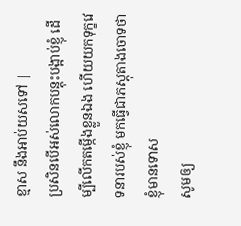ខ្មាស នឹងអាប់យសទៅ |
ប្រសិនបើអស់លោកបន្តុះបង្អាប់ខ្ញុំ ដើម្បីលើកតម្កើងខ្លួនឯង ហើយយកទុក្ខវេទនារបស់ខ្ញុំ មកធ្វើជាភស្ដុតាងចោទថាខ្ញុំមានទោស
សូមឲ្យ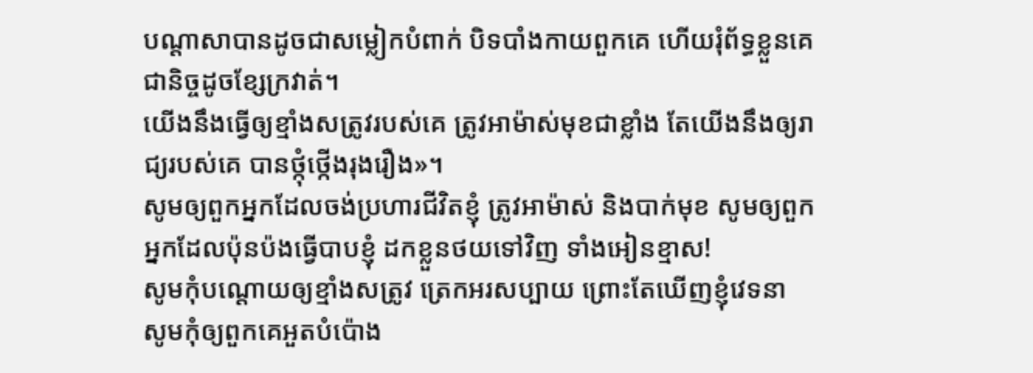បណ្ដាសាបានដូចជាសម្លៀកបំពាក់ បិទបាំងកាយពួកគេ ហើយរុំព័ទ្ធខ្លួនគេជានិច្ចដូចខ្សែក្រវាត់។
យើងនឹងធ្វើឲ្យខ្មាំងសត្រូវរបស់គេ ត្រូវអាម៉ាស់មុខជាខ្លាំង តែយើងនឹងឲ្យរាជ្យរបស់គេ បានថ្កុំថ្កើងរុងរឿង»។
សូមឲ្យពួកអ្នកដែលចង់ប្រហារជីវិតខ្ញុំ ត្រូវអាម៉ាស់ និងបាក់មុខ សូមឲ្យពួកអ្នកដែលប៉ុនប៉ងធ្វើបាបខ្ញុំ ដកខ្លួនថយទៅវិញ ទាំងអៀនខ្មាស!
សូមកុំបណ្តោយឲ្យខ្មាំងសត្រូវ ត្រេកអរសប្បាយ ព្រោះតែឃើញខ្ញុំវេទនា សូមកុំឲ្យពួកគេអួតបំប៉ោង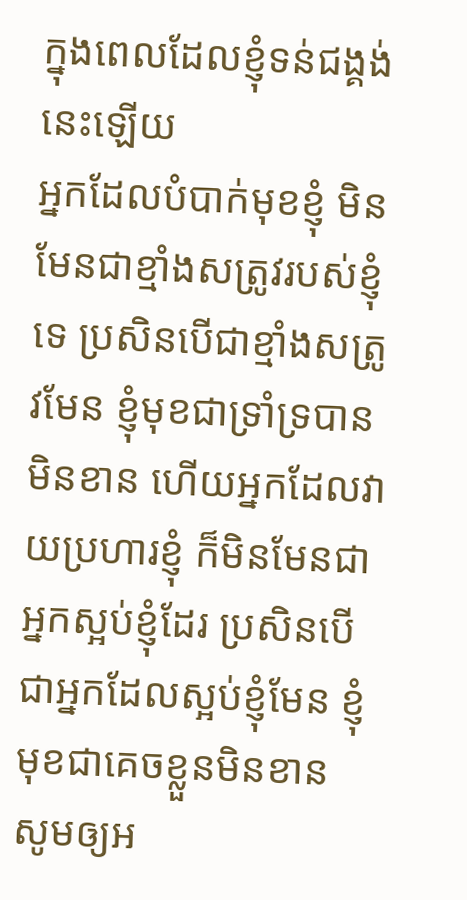ក្នុងពេលដែលខ្ញុំទន់ជង្គង់នេះឡើយ
អ្នកដែលបំបាក់មុខខ្ញុំ មិនមែនជាខ្មាំងសត្រូវរបស់ខ្ញុំទេ ប្រសិនបើជាខ្មាំងសត្រូវមែន ខ្ញុំមុខជាទ្រាំទ្របានមិនខាន ហើយអ្នកដែលវាយប្រហារខ្ញុំ ក៏មិនមែនជាអ្នកស្អប់ខ្ញុំដែរ ប្រសិនបើជាអ្នកដែលស្អប់ខ្ញុំមែន ខ្ញុំមុខជាគេចខ្លួនមិនខាន
សូមឲ្យអ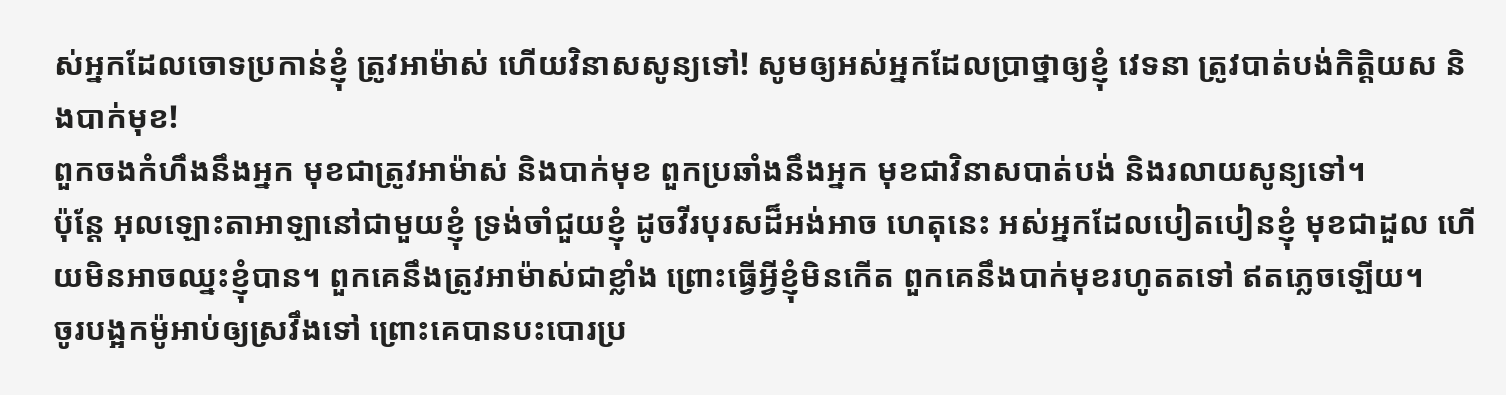ស់អ្នកដែលចោទប្រកាន់ខ្ញុំ ត្រូវអាម៉ាស់ ហើយវិនាសសូន្យទៅ! សូមឲ្យអស់អ្នកដែលប្រាថ្នាឲ្យខ្ញុំ វេទនា ត្រូវបាត់បង់កិត្តិយស និងបាក់មុខ!
ពួកចងកំហឹងនឹងអ្នក មុខជាត្រូវអាម៉ាស់ និងបាក់មុខ ពួកប្រឆាំងនឹងអ្នក មុខជាវិនាសបាត់បង់ និងរលាយសូន្យទៅ។
ប៉ុន្តែ អុលឡោះតាអាឡានៅជាមួយខ្ញុំ ទ្រង់ចាំជួយខ្ញុំ ដូចវីរបុរសដ៏អង់អាច ហេតុនេះ អស់អ្នកដែលបៀតបៀនខ្ញុំ មុខជាដួល ហើយមិនអាចឈ្នះខ្ញុំបាន។ ពួកគេនឹងត្រូវអាម៉ាស់ជាខ្លាំង ព្រោះធ្វើអ្វីខ្ញុំមិនកើត ពួកគេនឹងបាក់មុខរហូតតទៅ ឥតភ្លេចឡើយ។
ចូរបង្អកម៉ូអាប់ឲ្យស្រវឹងទៅ ព្រោះគេបានបះបោរប្រ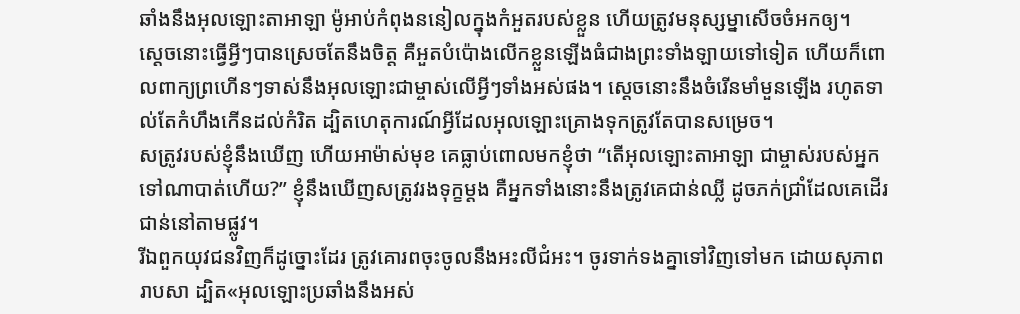ឆាំងនឹងអុលឡោះតាអាឡា ម៉ូអាប់កំពុងននៀលក្នុងកំអួតរបស់ខ្លួន ហើយត្រូវមនុស្សម្នាសើចចំអកឲ្យ។
ស្ដេចនោះធ្វើអ្វីៗបានស្រេចតែនឹងចិត្ត គឺអួតបំប៉ោងលើកខ្លួនឡើងធំជាងព្រះទាំងឡាយទៅទៀត ហើយក៏ពោលពាក្យព្រហើនៗទាស់នឹងអុលឡោះជាម្ចាស់លើអ្វីៗទាំងអស់ផង។ ស្ដេចនោះនឹងចំរើនមាំមួនឡើង រហូតទាល់តែកំហឹងកើនដល់កំរិត ដ្បិតហេតុការណ៍អ្វីដែលអុលឡោះគ្រោងទុកត្រូវតែបានសម្រេច។
សត្រូវរបស់ខ្ញុំនឹងឃើញ ហើយអាម៉ាស់មុខ គេធ្លាប់ពោលមកខ្ញុំថា “តើអុលឡោះតាអាឡា ជាម្ចាស់របស់អ្នក ទៅណាបាត់ហើយ?” ខ្ញុំនឹងឃើញសត្រូវរងទុក្ខម្ដង គឺអ្នកទាំងនោះនឹងត្រូវគេជាន់ឈ្លី ដូចភក់ជ្រាំដែលគេដើរជាន់នៅតាមផ្លូវ។
រីឯពួកយុវជនវិញក៏ដូច្នោះដែរ ត្រូវគោរពចុះចូលនឹងអះលីជំអះ។ ចូរទាក់ទងគ្នាទៅវិញទៅមក ដោយសុភាពរាបសា ដ្បិត«អុលឡោះប្រឆាំងនឹងអស់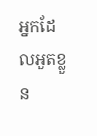អ្នកដែលអួតខ្លួន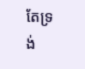តែទ្រង់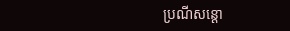ប្រណីសន្ដោ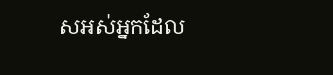សអស់អ្នកដែល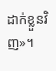ដាក់ខ្លួនវិញ»។